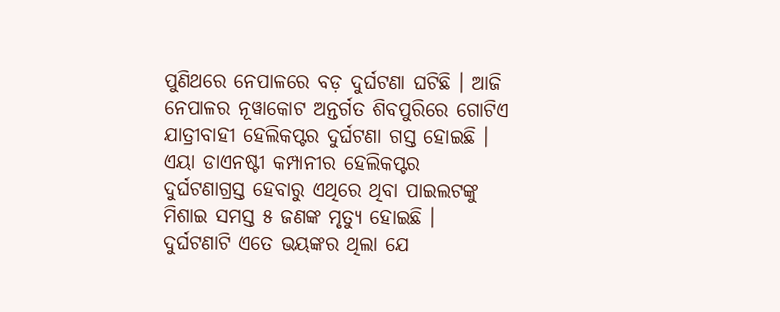ପୁଣିଥରେ ନେପାଳରେ ବଡ଼ ଦୁର୍ଘଟଣା ଘଟିଛି । ଆଜି ନେପାଳର ନୂୱାକୋଟ ଅନ୍ତର୍ଗତ ଶିବପୁରିରେ ଗୋଟିଏ ଯାତ୍ରୀବାହୀ ହେଲିକପ୍ଟର ଦୁର୍ଘଟଣା ଗସ୍ତ ହୋଇଛି । ଏୟା ଡାଏନଷ୍ଟୀ କମ୍ପାନୀର ହେଲିକପ୍ଟର ଦୁର୍ଘଟଣାଗ୍ରସ୍ତ ହେବାରୁ ଏଥିରେ ଥିବା ପାଇଲଟଙ୍କୁ ମିଶାଇ ସମସ୍ତ ୫ ଜଣଙ୍କ ମୃତ୍ୟୁ ହୋଇଛି । ଦୁର୍ଘଟଣାଟି ଏତେ ଭୟଙ୍କର ଥିଲା ଯେ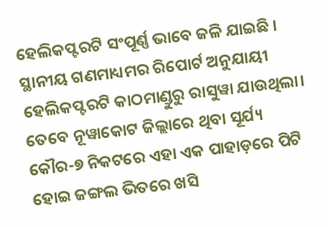ହେଲିକପ୍ଟରଟି ସଂପୂର୍ଣ୍ଣ ଭାବେ ଜଳି ଯାଇଛି ।
ସ୍ଥାନୀୟ ଗଣମାଧ୍ୟମର ରିପୋର୍ଟ ଅନୁଯାୟୀ ହେଲିକପ୍ଟରଟି କାଠମାଣ୍ଡୁରୁ ରାସୁୱା ଯାଉଥିଲା। ତେବେ ନୂୱାକୋଟ ଜିଲ୍ଲାରେ ଥିବା ସୂର୍ଯ୍ୟ କୌର-୭ ନିକଟରେ ଏହା ଏକ ପାହାଡ଼ରେ ପିଟି ହୋଇ ଜଙ୍ଗଲ ଭିତରେ ଖସି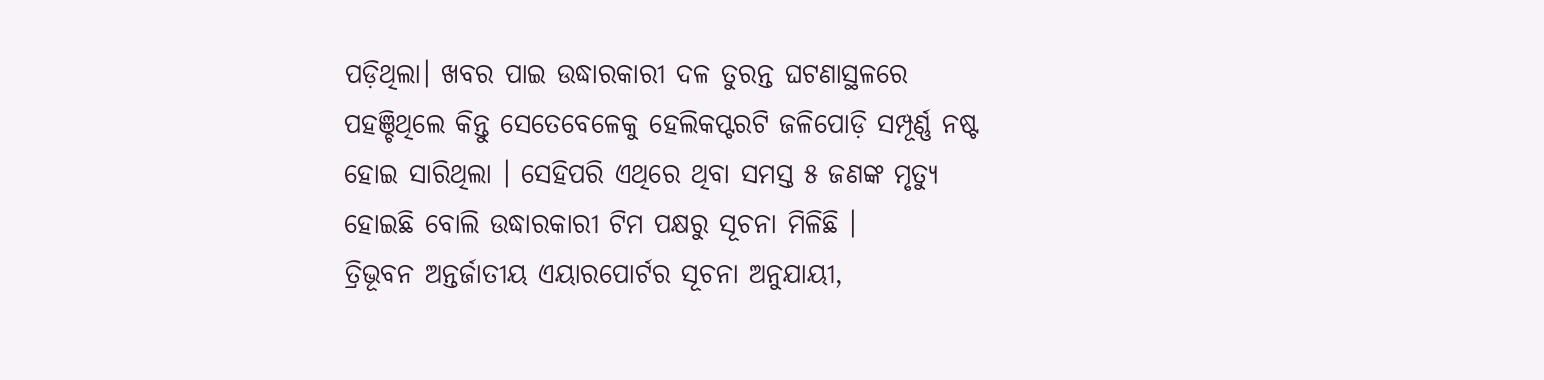ପଡ଼ିଥିଲା। ଖବର ପାଇ ଉଦ୍ଧାରକାରୀ ଦଳ ତୁରନ୍ତ ଘଟଣାସ୍ଥଳରେ ପହଞ୍ଚିଥିଲେ କିନ୍ତୁ ସେତେବେଳେକୁ ହେଲିକପ୍ଟରଟି ଜଳିପୋଡ଼ି ସମ୍ପୂର୍ଣ୍ଣ ନଷ୍ଟ ହୋଇ ସାରିଥିଲା । ସେହିପରି ଏଥିରେ ଥିବା ସମସ୍ତ ୫ ଜଣଙ୍କ ମୃତ୍ୟୁ ହୋଇଛି ବୋଲି ଉଦ୍ଧାରକାରୀ ଟିମ ପକ୍ଷରୁ ସୂଚନା ମିଳିଛି ।
ତ୍ରିଭୂବନ ଅନ୍ତର୍ଜାତୀୟ ଏୟାରପୋର୍ଟର ସୂଚନା ଅନୁଯାୟୀ,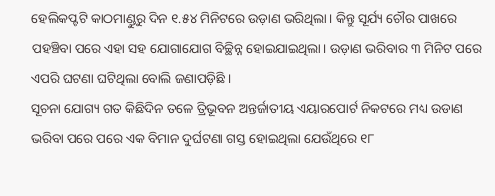ହେଲିକପ୍ଟଟି କାଠମାଣ୍ଡୁରୁ ଦିନ ୧.୫୪ ମିନିଟରେ ଉଡ଼ାଣ ଭରିଥିଲା। କିନ୍ତୁ ସୂର୍ଯ୍ୟ ଚୌର ପାଖରେ ପହଞ୍ଚିବା ପରେ ଏହା ସହ ଯୋଗାଯୋଗ ବିଚ୍ଛିନ୍ନ ହୋଇଯାଇଥିଲା। ଉଡ଼ାଣ ଭରିବାର ୩ ମିନିଟ ପରେ ଏପରି ଘଟଣା ଘଟିଥିଲା ବୋଲି ଜଣାପଡ଼ିଛି ।
ସୂଚନା ଯୋଗ୍ୟ ଗତ କିଛିଦିନ ତଳେ ତ୍ରିଭୂବନ ଅନ୍ତର୍ଜାତୀୟ ଏୟାରପୋର୍ଟ ନିକଟରେ ମଧ୍ୟ ଉଡାଣ ଭରିବା ପରେ ପରେ ଏକ ବିମାନ ଦୁର୍ଘଟଣା ଗସ୍ତ ହୋଇଥିଲା ଯେଉଁଥିରେ ୧୮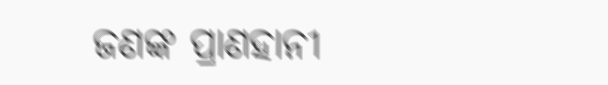ଜଣଙ୍କ ପ୍ରାଣହାନୀ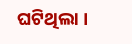ଘଟିଥିଲା ।